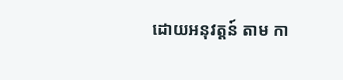ដោយអនុវត្តន៍ តាម កា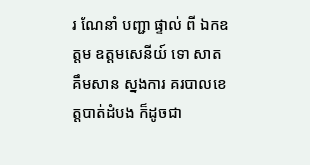រ ណែនាំ បញ្ជា ផ្ទាល់ ពី ឯកឧត្ដម ឧត្ដមសេនីយ៍ ទោ សាត គឹមសាន ស្នងការ គរបាលខេត្តបាត់ដំបង ក៏ដូចជា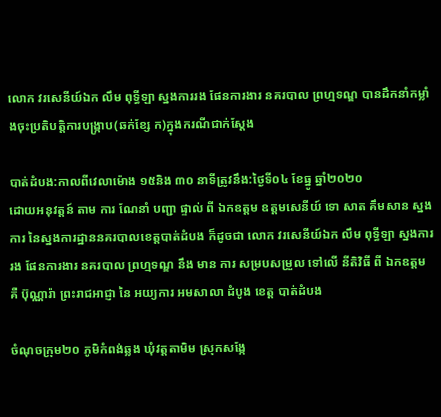លោក វរសេនីយ៍ឯក លឹម ពុទ្ធីឡា ស្នងការរង ផែនការងារ នគរបាល ព្រហ្មទណ្ឌ បានដឹកនាំកម្លាំងចុះប្រតិបត្តិការបង្ក្រាប(ឆក់ខ្សែ ក)ក្នុងករណីជាក់ស្ដែង

បាត់ដំបង:កាលពីវេលាម៉ោង ១៥និង ៣០ នាទីត្រូវនឹង:ថ្ងៃទី០៤ ខែធ្នូ ឆ្នាំ២០២០
ដោយអនុវត្តន៍ តាម ការ ណែនាំ បញ្ជា ផ្ទាល់ ពី ឯកឧត្ដម ឧត្ដមសេនីយ៍ ទោ សាត គឹមសាន ស្នងការ នៃស្នងការដ្ឋាននគរបាលខេត្តបាត់ដំបង ក៏ដូចជា លោក វរសេនីយ៍ឯក លឹម ពុទ្ធីឡា ស្នងការរង ផែនការងារ នគរបាល ព្រហ្មទណ្ឌ នឹង មាន ការ សម្របសម្រួល ទៅលេី នីតិវិធី ពី ឯកឧត្ដម គឺ ប៊ុណ្ណារ៉ា ព្រះរាជអាជ្ញា នៃ អយ្យការ អមសាលា ដំបូង ខេត្ត បាត់ដំបង

ចំណុចក្រុម២០ ភូមិកំពង់ឆ្លង ឃុំវត្តតាមិម ស្រុកសង្កែ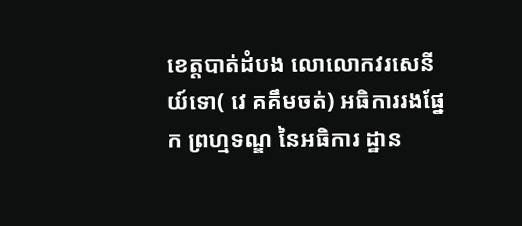ខេត្តបាត់ដំបង លោលោកវរសេនីយ៍ទោ( វេ គគឹមចត់) អធិការរងផ្នែក ព្រហ្មទណ្ឌ នៃអធិការ ដ្ឋាន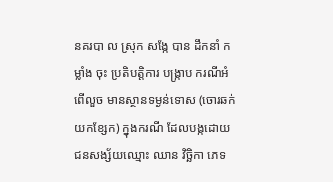នគរបា ល ស្រុក សង្កែ បាន ដឹកនាំ កម្លាំង ចុះ ប្រតិបត្តិការ បង្ក្រាប ករណីអំពេីលួច មានស្ថានទម្ងន់ទោស (ចោរឆក់យកខ្សែក) ក្នុងករណី ដែលបង្កដោយជនសង្ស័យឈ្មោះ ឈាន វិច្ឆិកា ភេទ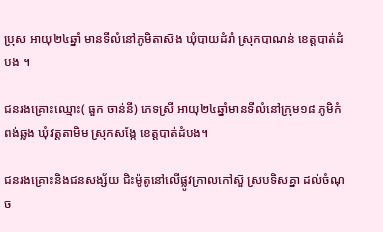ប្រុស អាយុ២៤ឆ្នាំ មានទីលំនៅភូមិតាស៑ង ឃុំបាយដំរាំ ស្រុកបាណន់ ខេត្តបាត់ដំបង ។

ជនរងគ្រោះឈ្មោះ( ធួក ចាន់នី) ភេទស្រី អាយុ២៤ឆ្នាំមានទីលំនៅក្រុម១៨ ភូមិកំពង់ឆ្លង ឃុំវត្តតាមិម ស្រុកសង្កែ ខេត្តបាត់ដំបង។

ជនរងគ្រោះនិងជនសង្ស័យ ជិះម៉ូតូនៅលេីផ្លូវក្រាលកៅស៑ួ ស្របទិសគ្នា ដល់ចំណុច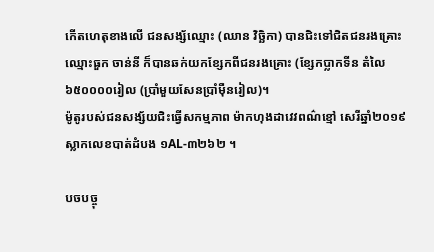កេីតហេតុខាងលេី ជនសង្ស័ឈ្មោះ (ឈាន វិច្ឆិកា) បានជិះទៅជិតជនរងគ្រោះឈ្មោះធួក ចាន់នី ក៏បានឆក់យកខ្សែកពីជនរងគ្រោះ (ខ្សែកប្លាកទីន តំលៃ៦៥០០០០រៀល (ប្រាំមួយសែនប្រាំមុឺនរៀល)។
ម៉ូតូរបស់ជនសង្ស័យជិះធ្វេីសកម្មភាព ម៉ាកហុងដាវេវពណ៌ខ្មៅ សេរីឆ្នាំ២០១៩ ស្លាកលេខបាត់ដំបង ១AL-៣២៦២ ។

បចបច្ចុ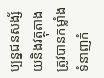ប្បន្នជនសង្ស័យនិងវត្ថុតាងត្រូវបានកម្លាំងទំនាញកំ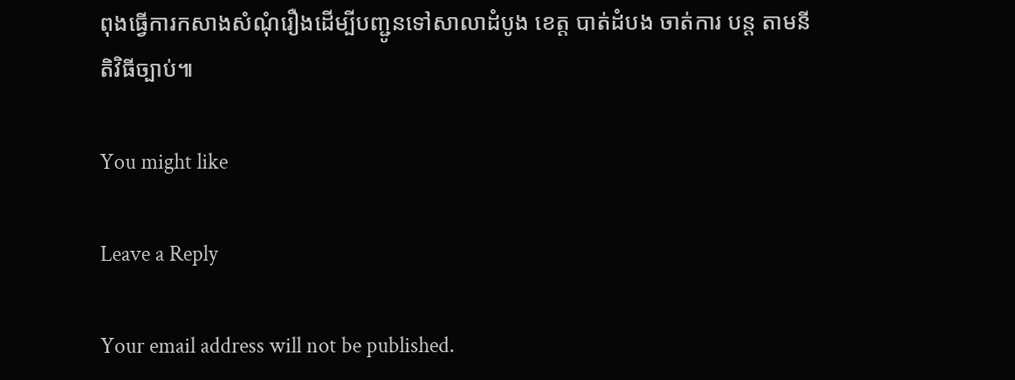ពុងធ្វេីការកសាងសំណុំរឿងដេីម្បីបញ្ជូនទៅសាលាដំបូង ខេត្ត បាត់ដំបង ចាត់ការ បន្ត តាមនីតិវិធីច្បាប់៕

You might like

Leave a Reply

Your email address will not be published.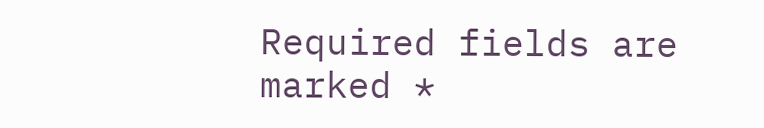Required fields are marked *